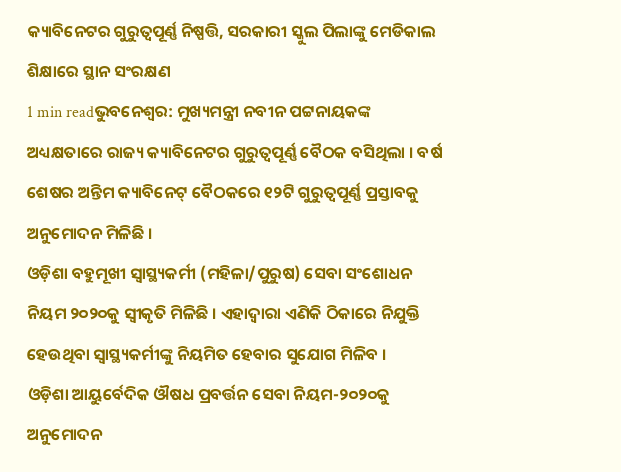କ୍ୟାବିନେଟର ଗୁରୁତ୍ୱପୂର୍ଣ୍ଣ ନିଷ୍ପତ୍ତି, ସରକାରୀ ସ୍କୁଲ ପିଲାଙ୍କୁ ମେଡିକାଲ ଶିକ୍ଷାରେ ସ୍ଥାନ ସଂରକ୍ଷଣ
1 min readଭୁବନେଶ୍ୱର: ମୁଖ୍ୟମନ୍ତ୍ରୀ ନବୀନ ପଟ୍ଟନାୟକଙ୍କ ଅଧ୍ୟକ୍ଷତାରେ ରାଜ୍ୟ କ୍ୟାବିନେଟର ଗୁରୁତ୍ୱପୂର୍ଣ୍ଣ ବୈଠକ ବସିଥିଲା । ବର୍ଷ ଶେଷର ଅନ୍ତିମ କ୍ୟାବିନେଟ୍ ବୈଠକରେ ୧୨ଟି ଗୁରୁତ୍ୱପୂର୍ଣ୍ଣ ପ୍ରସ୍ତାବକୁ ଅନୁମୋଦନ ମିଳିଛି ।
ଓଡ଼ିଶା ବହୁମୂଖୀ ସ୍ୱାସ୍ଥ୍ୟକର୍ମୀ (ମହିଳା/ପୁରୁଷ) ସେବା ସଂଶୋଧନ ନିୟମ ୨୦୨୦କୁ ସ୍ୱୀକୃତି ମିଳିଛି । ଏହାଦ୍ୱାରା ଏଣିକି ଠିକାରେ ନିଯୁକ୍ତି ହେଉଥିବା ସ୍ୱାସ୍ଥ୍ୟକର୍ମୀଙ୍କୁ ନିୟମିତ ହେବାର ସୁଯୋଗ ମିଳିବ ।
ଓଡ଼ିଶା ଆୟୁର୍ବେଦିକ ଔଷଧ ପ୍ରବର୍ତ୍ତନ ସେବା ନିୟମ-୨୦୨୦କୁ ଅନୁମୋଦନ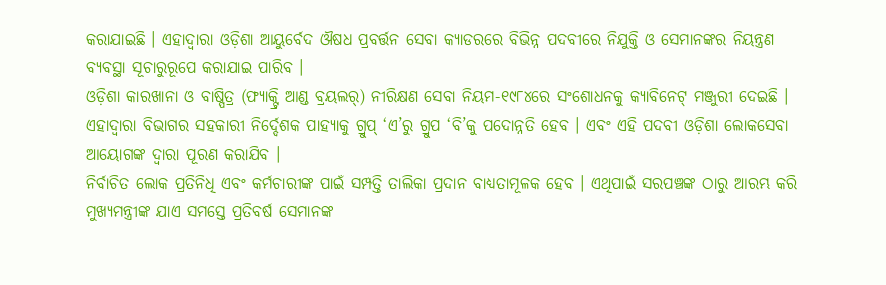କରାଯାଇଛି । ଏହାଦ୍ୱାରା ଓଡ଼ିଶା ଆୟୁର୍ବେଦ ଔଷଧ ପ୍ରବର୍ତ୍ତନ ସେବା କ୍ୟାଡରରେ ବିଭିନ୍ନ ପଦବୀରେ ନିଯୁକ୍ତି ଓ ସେମାନଙ୍କର ନିୟନ୍ତ୍ରଣ ବ୍ୟବସ୍ଥା ସୂଚାରୁରୂପେ କରାଯାଇ ପାରିବ ।
ଓଡ଼ିଶା କାରଖାନା ଓ ବାଷ୍ପିତ୍ର (ଫ୍ୟାକ୍ଟ୍ରି ଆଣ୍ଡ ବ୍ରୟଲର୍) ନୀରିକ୍ଷଣ ସେବା ନିୟମ-୧୯୮୪ରେ ସଂଶୋଧନକୁ କ୍ୟାବିନେଟ୍ ମଞ୍ଜୁରୀ ଦେଇଛି । ଏହାଦ୍ୱାରା ବିଭାଗର ସହକାରୀ ନିର୍ଦ୍ଦେଶକ ପାହ୍ୟାକୁ ଗ୍ରୁପ୍ ‘ଏ’ରୁ ଗ୍ରୁପ ‘ବି’କୁ ପଦୋନ୍ନତି ହେବ । ଏବଂ ଏହି ପଦବୀ ଓଡ଼ିଶା ଲୋକସେବା ଆୟୋଗଙ୍କ ଦ୍ୱାରା ପୂରଣ କରାଯିବ ।
ନିର୍ବାଚିତ ଲୋକ ପ୍ରତିନିଧି ଏବଂ କର୍ମଚାରୀଙ୍କ ପାଇଁ ସମ୍ପତ୍ତି ତାଲିକା ପ୍ରଦାନ ବାଧ୍ୟତାମୂଳକ ହେବ । ଏଥିପାଇଁ ସରପଞ୍ଚଙ୍କ ଠାରୁ ଆରମ୍ଭ କରି ମୁଖ୍ୟମନ୍ତ୍ରୀଙ୍କ ଯାଏ ସମସ୍ତେ ପ୍ରତିବର୍ଷ ସେମାନଙ୍କ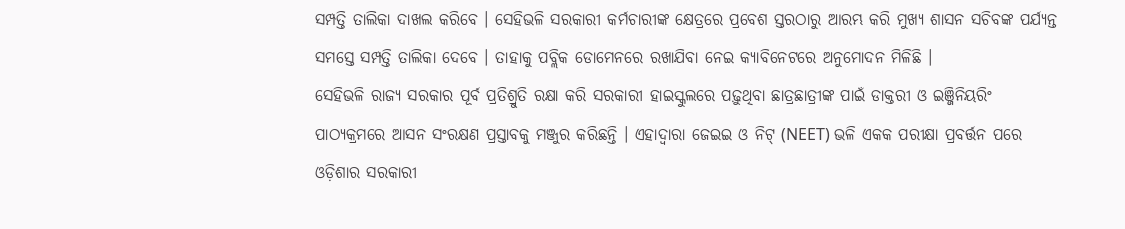ସମ୍ପତ୍ତି ତାଲିକା ଦାଖଲ କରିବେ । ସେହିଭଳି ସରକାରୀ କର୍ମଚାରୀଙ୍କ କ୍ଷେତ୍ରରେ ପ୍ରବେଶ ସ୍ତରଠାରୁ ଆରମ୍ଭ କରି ମୁଖ୍ୟ ଶାସନ ସଚିବଙ୍କ ପର୍ଯ୍ୟନ୍ତ ସମସ୍ତେ ସମ୍ପତ୍ତି ତାଲିକା ଦେବେ । ତାହାକୁ ପବ୍ଲିକ ଡୋମେନରେ ରଖାଯିବା ନେଇ କ୍ୟାବିନେଟରେ ଅନୁମୋଦନ ମିଳିଛି ।
ସେହିଭଳି ରାଜ୍ୟ ସରକାର ପୂର୍ବ ପ୍ରତିଶ୍ରୁତି ରକ୍ଷା କରି ସରକାରୀ ହାଇସ୍କୁଲରେ ପଢ଼ୁଥିବା ଛାତ୍ରଛାତ୍ରୀଙ୍କ ପାଇଁ ଡାକ୍ତରୀ ଓ ଇଞ୍ଜିନିୟରିଂ ପାଠ୍ୟକ୍ରମରେ ଆସନ ସଂରକ୍ଷଣ ପ୍ରସ୍ତାବକୁ ମଞ୍ଜୁର କରିଛନ୍ତି । ଏହାଦ୍ୱାରା ଜେଇଇ ଓ ନିଟ୍ (NEET) ଭଳି ଏକକ ପରୀକ୍ଷା ପ୍ରବର୍ତ୍ତନ ପରେ ଓଡ଼ିଶାର ସରକାରୀ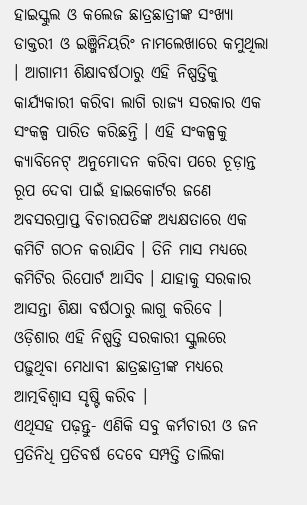ହାଇସ୍କୁଲ ଓ କଲେଜ ଛାତ୍ରଛାତ୍ରୀଙ୍କ ସଂଖ୍ୟା ଡାକ୍ତରୀ ଓ ଇଞ୍ଜିନିୟରିଂ ନାମଲେଖାରେ କମୁଥିଲା । ଆଗାମୀ ଶିକ୍ଷାବର୍ଷଠାରୁ ଏହି ନିଷ୍ପତ୍ତିକୁ କାର୍ଯ୍ୟକାରୀ କରିବା ଲାଗି ରାଜ୍ୟ ସରକାର ଏକ ସଂକଳ୍ପ ପାରିତ କରିଛନ୍ତି । ଏହି ସଂକଳ୍ପକୁ କ୍ୟାବିନେଟ୍ ଅନୁମୋଦନ କରିବା ପରେ ଚୂଡ଼ାନ୍ତ ରୂପ ଦେବା ପାଇଁ ହାଇକୋର୍ଟର ଜଣେ ଅବସରପ୍ରାପ୍ତ ବିଚାରପତିଙ୍କ ଅଧ୍ୟକ୍ଷତାରେ ଏକ କମିଟି ଗଠନ କରାଯିବ । ତିନି ମାସ ମଧ୍ୟରେ କମିଟିର ରିପୋର୍ଟ ଆସିବ । ଯାହାକୁ ସରକାର ଆସନ୍ତା ଶିକ୍ଷା ବର୍ଷଠାରୁ ଲାଗୁ କରିବେ । ଓଡ଼ିଶାର ଏହି ନିଷ୍ପତ୍ତି ସରକାରୀ ସ୍କୁଲରେ ପଢ଼ୁଥିବା ମେଧାବୀ ଛାତ୍ରଛାତ୍ରୀଙ୍କ ମଧ୍ୟରେ ଆତ୍ମବିଶ୍ୱାସ ସୃଷ୍ଟି କରିବ ।
ଏଥିସହ ପଢ଼ନ୍ତୁ- ଏଣିକି ସବୁ କର୍ମଚାରୀ ଓ ଜନ ପ୍ରତିନିଧି ପ୍ରତିବର୍ଷ ଦେବେ ସମ୍ପତ୍ତି ତାଲିକା